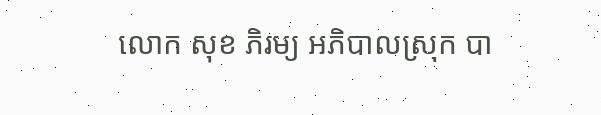លោក សុខ ភិរម្យ អភិបាលស្រុក បា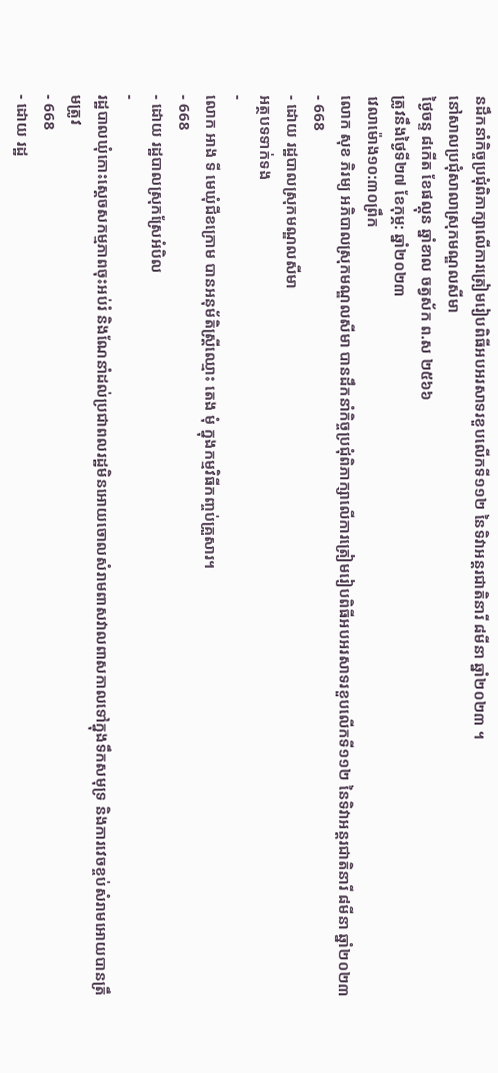នដឹកនាំកិច្ចប្រជុំពិភាក្សាលើការត្រៀមរៀបពិធីអបអរសាទរខួបលើកទី១១២ នៃទិវាអន្តរជាតិនារី ៨មីនា ឆ្នាំ២០២៣ ។
នៅសាលប្រជុំសាលាស្រុកមណ្ឌលសីមា
ថ្ងៃចន្ទ ៨កើត ខែផល្គុន ឆ្នាំខាល ចត្វស័ក ព.ស ២៥៦៦
ត្រូវនឹងថ្ងៃទី២៧ ខែកុម្ភ: ឆ្នាំ២០២៣
វេលាម៉ោង១០:៣០ព្រឹក
លោក សុខ ភិរម្យ អភិបាលស្រុកមណ្ឌលសីមា បានដឹកនាំកិច្ចប្រជុំពិភាក្សាលើការត្រៀមរៀបពិធីអបអរសាទរខួបលើកទី១១២ នៃទិវាអន្តរជាតិនារី ៨មីនា ឆ្នាំ២០២៣
- 668
- ដោយ រដ្ឋបាលស្រុកមណ្ឌលសីមា
អត្ថបទទាក់ទង
-
លោក អាង ទី មេឃុំជីខក្រោម បានអនុម័តិស្ត្រីឈ្មោះ តេង មុំ ក្នុងកម្មវិធីកញ្ចប់គ្រួសារ។
- 668
- ដោយ រដ្ឋបាលស្រុកស្រែអំបិល
-
រដ្ឋបាលឃុំកោះស្ដេចសកម្មភាពចុះអប់រំ និងណែនាំដល់ប្រជាពលរដ្ឋមិនអោយចោលសំរាមពាសវាលពាសកាលទៅក្នុងទឹកសមុទ្រ និងការវេចខ្ចប់សំរាមអោយបានត្រឹមត្រូវ
- 668
- ដោយ រដ្ឋ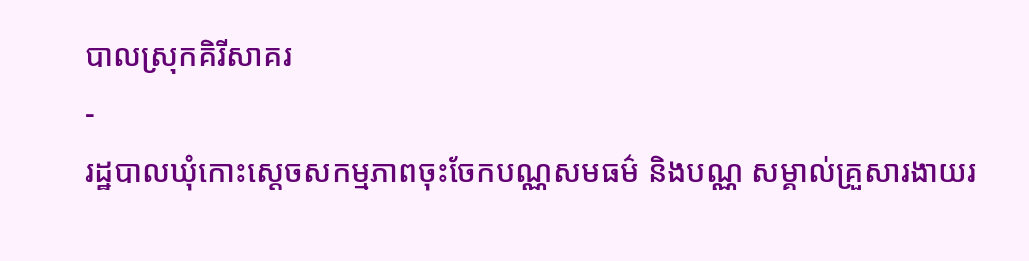បាលស្រុកគិរីសាគរ
-
រដ្ឋបាលឃុំកោះស្ដេចសកម្មភាពចុះចែកបណ្ណសមធម៌ និងបណ្ណ សម្គាល់គ្រួសារងាយរ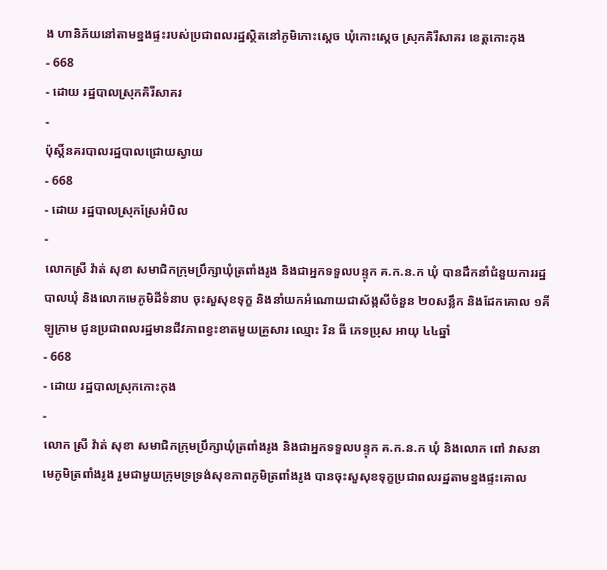ង ហានិភ័យនៅតាមខ្នងផ្ទះរបស់ប្រជាពលរដ្ឋស្ថិតនៅភូមិកោះស្ដេច ឃុំកោះស្ដេច ស្រុកគិរីសាគរ ខេត្តកោះកុង
- 668
- ដោយ រដ្ឋបាលស្រុកគិរីសាគរ
-
ប៉ុស្តិ៍នគរបាលរដ្ឋបាលជ្រោយស្វាយ
- 668
- ដោយ រដ្ឋបាលស្រុកស្រែអំបិល
-
លោកស្រី វ៉ាត់ សុខា សមាជិកក្រុមប្រឹក្សាឃុំត្រពាំងរូង និងជាអ្នកទទួលបន្ទុក គ.ក.ន.ក ឃុំ បានដឹកនាំជំនួយការរដ្ឋបាលឃុំ និងលោកមេភូមិដីទំនាប ចុះសួសុខទុក្ខ និងនាំយកអំណោយជាស័ង្កសីចំនួន ២០សន្លឹក និងដែកគោល ១គីឡូក្រាម ជូនប្រជាពលរដ្ឋមានជីវភាពខ្វះខាតមួយគ្រួសារ ឈ្មោះ រិន ធី ភេទប្រុស អាយុ ៤៤ឆ្នាំ
- 668
- ដោយ រដ្ឋបាលស្រុកកោះកុង
-
លោក ស្រី វ៉ាត់ សុខា សមាជិកក្រុមប្រឹក្សាឃុំត្រពាំងរូង និងជាអ្នកទទួលបន្ទុក គ.ក.ន.ក ឃុំ និងលោក ពៅ វាសនា មេភូមិត្រពាំងរូង រួមជាមួយក្រុមទ្រទ្រង់សុខភាពភូមិត្រពាំងរូង បានចុះសួសុខទុក្ខប្រជាពលរដ្ឋតាមខ្នងផ្ទះគោល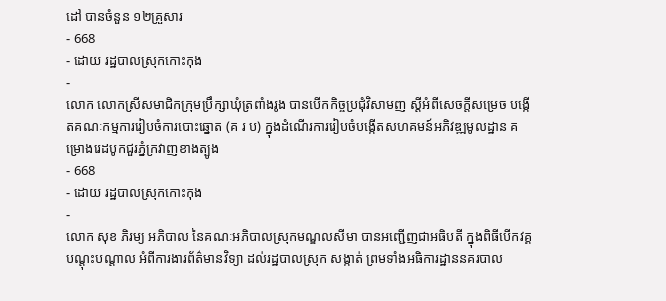ដៅ បានចំនួន ១២គ្រួសារ
- 668
- ដោយ រដ្ឋបាលស្រុកកោះកុង
-
លោក លោកស្រីសមាជិកក្រុមប្រឹក្សាឃុំត្រពាំងរូង បានបើកកិច្ចប្រជុំវិសាមញ ស្ដីអំពីសេចក្តីសម្រេច បង្កើតគណៈកម្មការរៀបចំការបោះឆ្នោត (គ រ ប) ក្នុងដំណើរការរៀបចំបង្កើតសហគមន៍អភិវឌ្ឍមូលដ្ឋាន គម្រោងរេដបូកជួរភ្នំក្រវាញខាងត្បូង
- 668
- ដោយ រដ្ឋបាលស្រុកកោះកុង
-
លោក សុខ ភិរម្យ អភិបាល នៃគណៈអភិបាលស្រុកមណ្ឌលសីមា បានអញ្ជើញជាអធិបតី ក្នុងពិធីបើកវគ្គបណ្តុះបណ្តាល អំពីការងារព័ត៌មានវិទ្យា ដល់រដ្ឋបាលស្រុក សង្កាត់ ព្រមទាំងអធិការដ្ឋាននគរបាល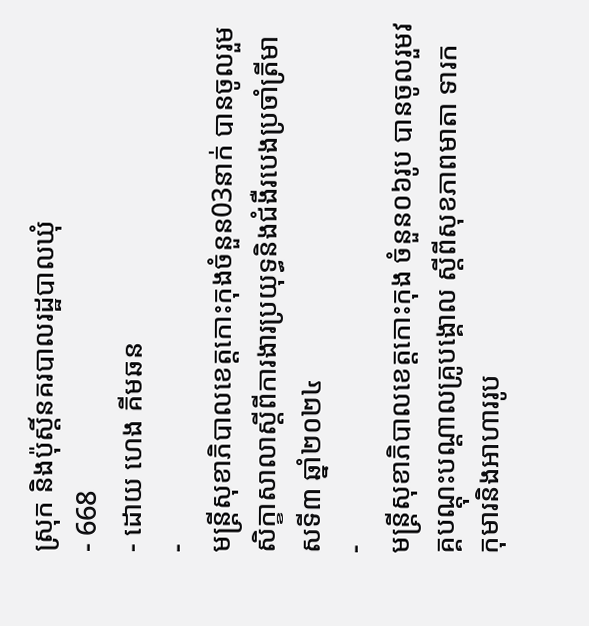ស្រុក និងប៉ុស្តិ៍នគរបាលរដ្ឋបាលឃុំ
- 668
- ដោយ ហេង គីមឆន
-
មន្ត្រីសុខាភិបាលខេត្តកោះកុងចំនួន03នាក់ បានចូលរួមសិក្ខាសាលាស្ដីពីការងារប្រយុទ្ធនិងជំងឺរបេងប្រចាំត្រីមាសទី៣ ឆ្នាំ២០២៤
-
មន្ត្រីសុខាភិបាលខេត្តកោះកុង ចំនួន០៦រូប បានចូលរួមវគ្គបណ្តុះបណ្ដាលគ្រូបង្គោល ស្ដីពីសុខភាពមាតា ទារក កុមារនិងអាហាររូប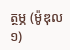ត្ថម្ភ (ម៉ូឌុល១)